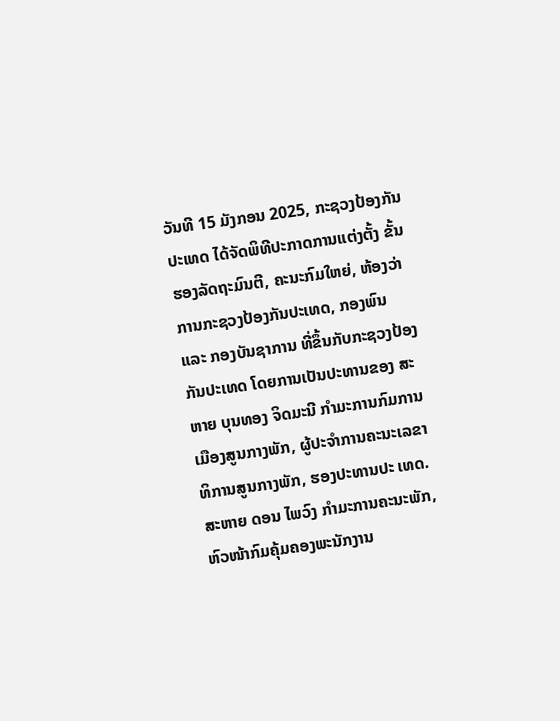ວັນທີ 15 ມັງກອນ 2025, ກະຊວງປ້ອງກັນປະເທດ ໄດ້ຈັດພິທີປະກາດການແຕ່ງຕັ້ງ ຂັ້ນຮອງລັດຖະມົນຕີ, ຄະນະກົມໃຫຍ່, ຫ້ອງວ່າການກະຊວງປ້ອງກັນປະເທດ, ກອງພົນ ແລະ ກອງບັນຊາການ ທີ່ຂຶ້ນກັບກະຊວງປ້ອງກັນປະເທດ ໂດຍການເປັນປະທານຂອງ ສະ ຫາຍ ບຸນທອງ ຈິດມະນີ ກຳມະການກົມການ ເມືອງສູນກາງພັກ, ຜູ້ປະຈຳການຄະນະເລຂາທິການສູນກາງພັກ, ຮອງປະທານປະ ເທດ.
ສະຫາຍ ດອນ ໄພວົງ ກຳມະການຄະນະພັກ, ຫົວໜ້າກົມຄຸ້ມຄອງພະນັກງານ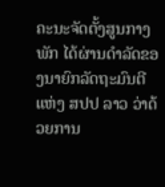ຄະນະຈັດຕັ້ງສູນກາງພັກ ໄດ້ຜ່ານດຳລັດຂອງນາຍົກລັດຖະມົນຕີແຫ່ງ ສປປ ລາວ ວ່າດ້ວຍການ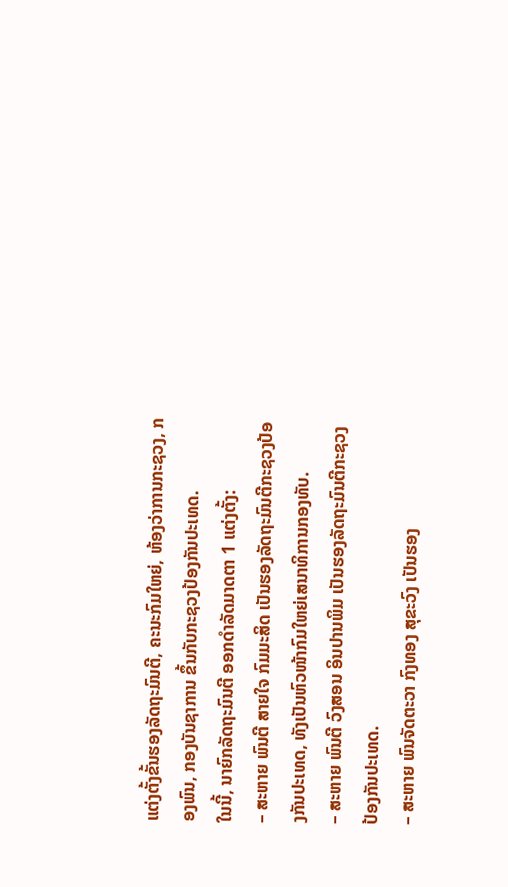ແຕ່ງຕັ້ງຂັ້ນຮອງລັດຖະມົນຕີ, ຄະນະກົມໃຫຍ່, ຫ້ອງວ່າການກະຊວງ, ກອງພົນ, ກອງບັນຊາການ ຂຶ້ນກັບກະຊວງປ້ອງກັນປະເທດ.
ໃນນີ້, ນາຍົກລັດຖະມົນຕີ ອອກດຳລັດມາດຕາ 1 ແຕ່ງຕັ້ງ:
– ສະຫາຍ ພົນຕີ ສາຍໃຈ ກົມມະສິດ ເປັນຮອງລັດຖະມົນຕີກະຊວງປ້ອງກັນປະເທດ, ທັງເປັນຫົວໜ້າກົມໃຫຍ່ເສນາທິການກອງທັບ.
– ສະຫາຍ ພົນຕີ ວົງສອນ ອິນປານພິມ ເປັນຮອງລັດຖະມົນຕີກະຊວງປ້ອງກັນປະເທດ.
– ສະຫາຍ ພົນຈັດຕະວາ ກົງທອງ ສຸຂະວົງ ເປັນຮອງ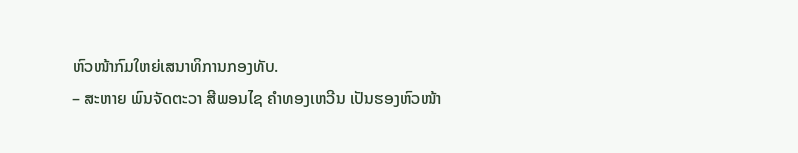ຫົວໜ້າກົມໃຫຍ່ເສນາທິການກອງທັບ.
– ສະຫາຍ ພົນຈັດຕະວາ ສີພອນໄຊ ຄຳທອງເຫວີນ ເປັນຮອງຫົວໜ້າ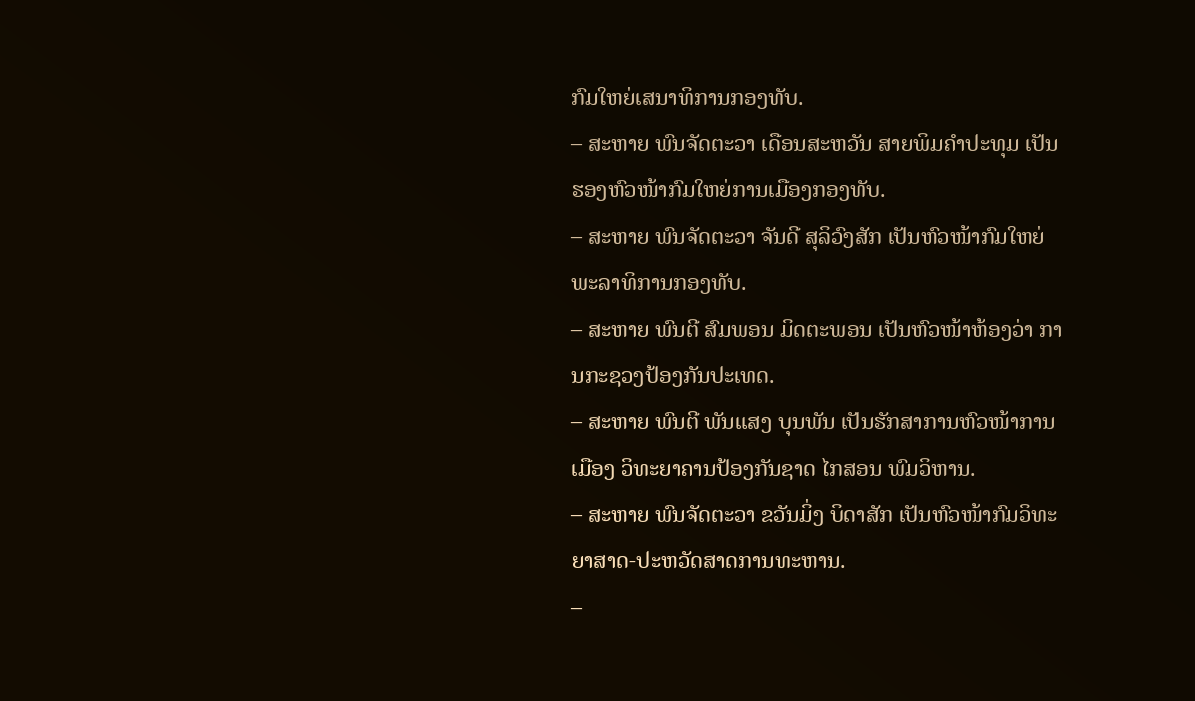ກົມໃຫຍ່ເສນາທິການກອງທັບ.
– ສະຫາຍ ພົນຈັດຕະວາ ເດືອນສະຫວັນ ສາຍພິມຄຳປະທຸມ ເປັນຮອງຫົວໜ້າກົມໃຫຍ່ການເມືອງກອງທັບ.
– ສະຫາຍ ພົນຈັດຕະວາ ຈັນດີ ສຸລິວົງສັກ ເປັນຫົວໜ້າກົມໃຫຍ່ພະລາທິການກອງທັບ.
– ສະຫາຍ ພົນຕີ ສົມພອນ ມິດຕະພອນ ເປັນຫົວໜ້າຫ້ອງວ່າ ການກະຊວງປ້ອງກັນປະເທດ.
– ສະຫາຍ ພົນຕີ ພັນແສງ ບຸນພັນ ເປັນຮັກສາການຫົວໜ້າການເມືອງ ວິທະຍາຄານປ້ອງກັນຊາດ ໄກສອນ ພົມວິຫານ.
– ສະຫາຍ ພົນຈັດຕະວາ ຂວັນມິ່ງ ບິດາສັກ ເປັນຫົວໜ້າກົມວິທະຍາສາດ-ປະຫວັດສາດການທະຫານ.
–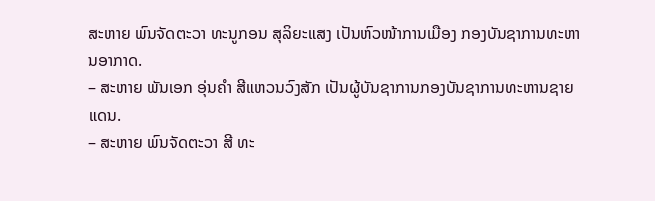ສະຫາຍ ພົນຈັດຕະວາ ທະນູກອນ ສຸລິຍະແສງ ເປັນຫົວໜ້າການເມືອງ ກອງບັນຊາການທະຫານອາກາດ.
– ສະຫາຍ ພັນເອກ ອຸ່ນຄຳ ສີແຫວນວົງສັກ ເປັນຜູ້ບັນຊາການກອງບັນຊາການທະຫານຊາຍແດນ.
– ສະຫາຍ ພົນຈັດຕະວາ ສີ ທະ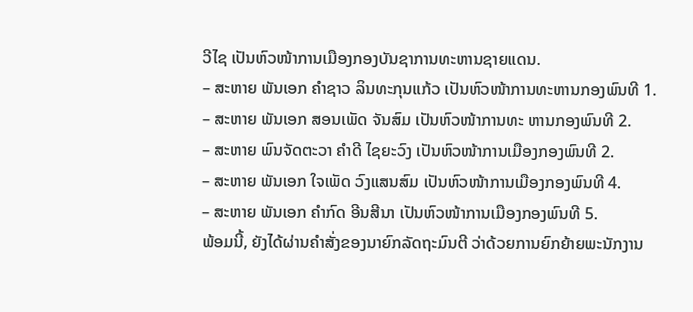ວີໄຊ ເປັນຫົວໜ້າການເມືອງກອງບັນຊາການທະຫານຊາຍແດນ.
– ສະຫາຍ ພັນເອກ ຄຳຊາວ ລິນທະກຸນແກ້ວ ເປັນຫົວໜ້າການທະຫານກອງພົນທີ 1.
– ສະຫາຍ ພັນເອກ ສອນເພັດ ຈັນສົມ ເປັນຫົວໜ້າການທະ ຫານກອງພົນທີ 2.
– ສະຫາຍ ພົນຈັດຕະວາ ຄຳດີ ໄຊຍະວົງ ເປັນຫົວໜ້າການເມືອງກອງພົນທີ 2.
– ສະຫາຍ ພັນເອກ ໃຈເພັດ ວົງແສນສົມ ເປັນຫົວໜ້າການເມືອງກອງພົນທີ 4.
– ສະຫາຍ ພັນເອກ ຄຳກົດ ອີນສີນາ ເປັນຫົວໜ້າການເມືອງກອງພົນທີ 5.
ພ້ອມນີ້, ຍັງໄດ້ຜ່ານຄຳສັ່ງຂອງນາຍົກລັດຖະມົນຕີ ວ່າດ້ວຍການຍົກຍ້າຍພະນັກງານ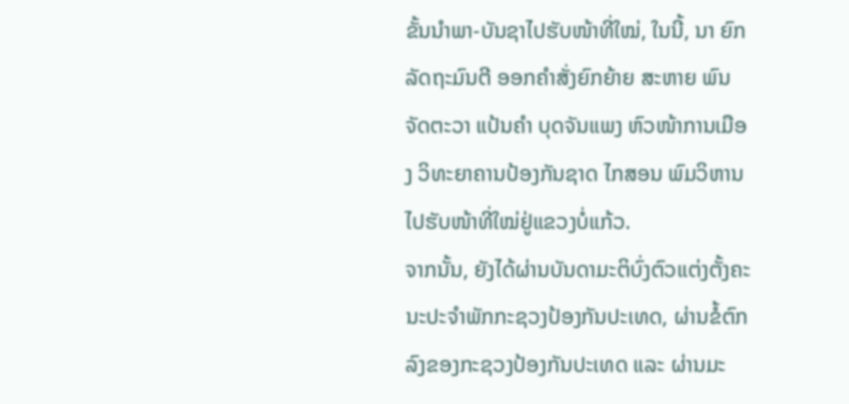ຂັ້ນນຳພາ-ບັນຊາໄປຮັບໜ້າທີ່ໃໝ່, ໃນນີ້, ນາ ຍົກລັດຖະມົນຕີ ອອກຄຳສັ່ງຍົກຍ້າຍ ສະຫາຍ ພົນຈັດຕະວາ ແປ້ນຄຳ ບຸດຈັນແພງ ຫົວໜ້າການເມືອງ ວິທະຍາຄານປ້ອງກັນຊາດ ໄກສອນ ພົມວິຫານ ໄປຮັບໜ້າທີ່ໃໝ່ຢູ່ແຂວງບໍ່ແກ້ວ.
ຈາກນັ້ນ, ຍັງໄດ້ຜ່ານບັນດາມະຕິບົ່ງຕົວແຕ່ງຕັ້ງຄະນະປະຈຳພັກກະຊວງປ້ອງກັນປະເທດ, ຜ່ານຂໍ້ຕົກລົງຂອງກະຊວງປ້ອງກັນປະເທດ ແລະ ຜ່ານມະ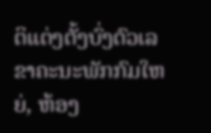ຕິແຕ່ງຕັ້ງບົ່ງຕົວເລຂາຄະນະພັກກົມໃຫຍ່, ຫ້ອງ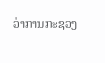ວ່າການກະຊວງ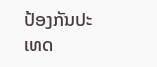ປ້ອງກັນປະເທດ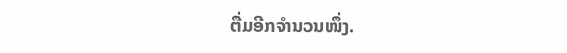ຕື່ມອີກຈຳນວນໜຶ່ງ.